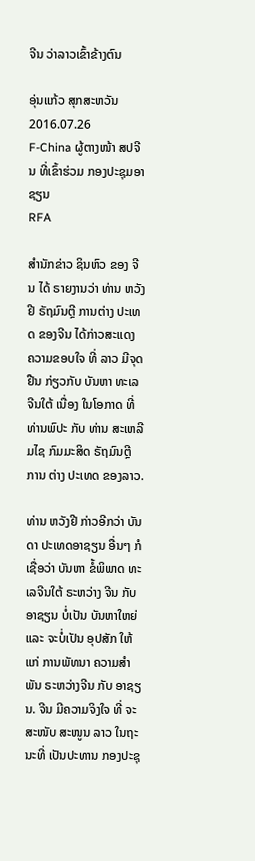ຈີນ ວ່າລາວເຂົ້າຂ້າງຕົນ

ອຸ່ນແກ້ວ ສຸກສະຫວັນ
2016.07.26
F-China ຜູ້ຕາງໜ້າ ສປຈີນ ທີ່ເຂົ້າຮ່ວມ ກອງປະຊຸມອາຊຽນ
RFA

ສຳນັກຂ່າວ ຊິນຫົວ ຂອງ ຈີນ ໄດ້ ຣາຍງານວ່າ ທ່ານ ຫວັງ ຢີ ຣັຖມົນຕຼີ ການຕ່າງ ປະເທດ ຂອງຈີນ ໄດ້ກ່າວສະແດງ ຄວາມຂອບໃຈ ທີ່ ລາວ ມີຈຸດຢືນ ກ່ຽວກັບ ບັນຫາ ທະເລຈີນໃຕ້ ເນື່ອງ ໃນໂອກາດ ທີ່ ທ່ານພົປະ ກັບ ທ່ານ ສະເຫລີມໄຊ ກົມມະສິດ ຣັຖມົນຕຼີ ການ ຕ່າງ ປະເທດ ຂອງລາວ.

ທ່ານ ຫວັງຢີ ກ່າວອີກວ່າ ບັນດາ ປະເທດອາຊຽນ ອື່ນໆ ກໍເຊື່ອວ່າ ບັນຫາ ຂໍ້ພິພາດ ທະເລຈີນໃຕ້ ຣະຫວ່າງ ຈີນ ກັບ ອາຊຽນ ບໍ່ເປັນ ບັນຫາໃຫຍ່ ແລະ ຈະບໍ່ເປັນ ອຸປສັກ ໃຫ້ແກ່ ການພັທນາ ຄວາມສຳພັນ ຣະຫວ່າງຈີນ ກັບ ອາຊຽນ. ຈີນ ມີຄວາມຈິງໃຈ ທີ່ ຈະສະໜັບ ສະໜູນ ລາວ ໃນຖະນະທີ່ ເປັນປະທານ ກອງປະຊຸ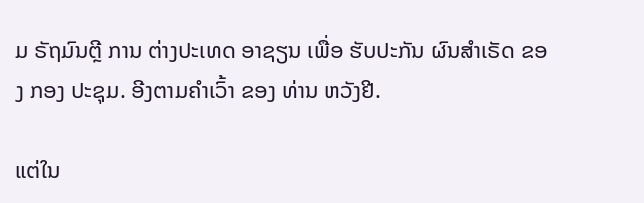ມ ຣັຖມົນຕຼີ ການ ຕ່າງປະເທດ ອາຊຽນ ເພື່ອ ຮັບປະກັນ ຜົນສຳເຣັດ ຂອງ ກອງ ປະຊຸມ. ອີງຕາມຄຳເວົ້າ ຂອງ ທ່ານ ຫວັງຢີ.

ແຕ່ໃນ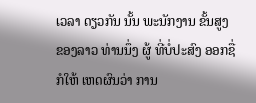ເວລາ ດຽວກັນ ນັ້ນ ພະນັກງານ ຂັ້ນສູງ ຂອງລາວ ທ່ານນຶ່ງ ຜູ້ ທີ່ບໍ່ປະສົງ ອອກຊື່ ກໍໃຫ້ ເຫດຜົນວ່າ ການ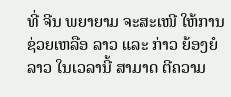ທີ່ ຈີນ ພຍາຍາມ ຈະສະເໜີ ໃຫ້ການ ຊ່ວຍເຫລືອ ລາວ ແລະ ກ່າວ ຍ້ອງຍໍ ລາວ ໃນເວລານີ້ ສາມາດ ຕີຄວາມ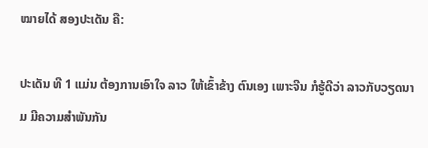ໝາຍໄດ້ ສອງປະເດັນ ຄື:

ປະເດັນ ທີ 1 ແມ່ນ ຕ້ອງການເອົາໃຈ ລາວ ໃຫ້ເຂົ້າຂ້າງ ຕົນເອງ ເພາະຈີນ ກໍຮູ້ດີວ່າ ລາວກັບວຽດນາມ ມີຄວາມສຳພັນກັນ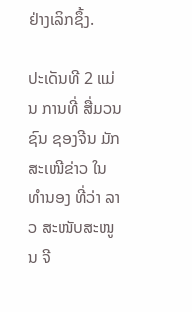ຢ່າງເລິກຊຶ້ງ.

ປະເດັນທີ 2 ແມ່ນ ການທີ່ ສື່ມວນຊົນ ຊອງຈີນ ມັກສະເໜີຂ່າວ ໃນທຳນອງ ທີ່ວ່າ ລາວ ສະໜັບສະໜູນ ຈີ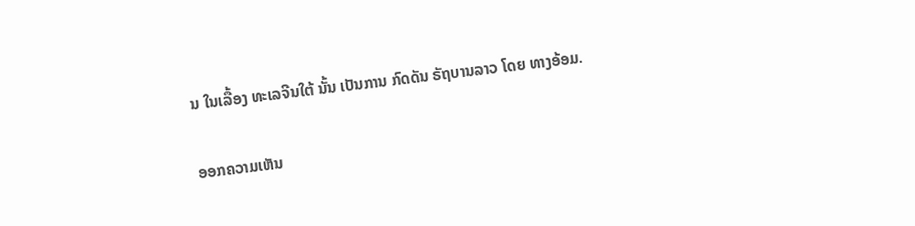ນ ໃນເລື້ອງ ທະເລຈີນໃຕ້ ນັ້ນ ເປັນການ ກົດດັນ ຣັຖບານລາວ ໂດຍ ທາງອ້ອມ.

ອອກຄວາມເຫັນ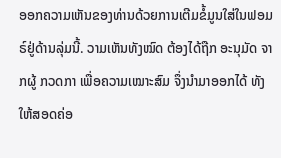ອອກຄວາມເຫັນຂອງທ່ານດ້ວຍການເຕີມຂໍ້ມູນໃສ່ໃນຟອມຣ໌ຢູ່ດ້ານລຸ່ມນີ້. ວາມເຫັນທັງໝົດ ຕ້ອງໄດ້ຖືກ ອະນຸມັດ ຈາກຜູ້ ກວດກາ ເພື່ອຄວາມເໝາະສົມ ຈຶ່ງນໍາມາອອກໄດ້ ທັງໃຫ້ສອດຄ່ອ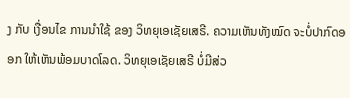ງ ກັບ ເງື່ອນໄຂ ການນຳໃຊ້ ຂອງ ວິທຍຸເອເຊັຍເສຣີ. ຄວາມເຫັນທັງໝົດ ຈະບໍ່ປາກົດອອກ ໃຫ້ເຫັນພ້ອມບາດໂລດ. ວິທຍຸເອເຊັຍເສຣີ ບໍ່ມີສ່ວ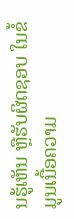ນຮູ້ເຫັນ ຫຼືຮັບຜິດຊອບ ໃນຂໍ້ມູນເນື້ອຄວາມ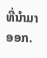ທີ່ນໍາມາອອກ.